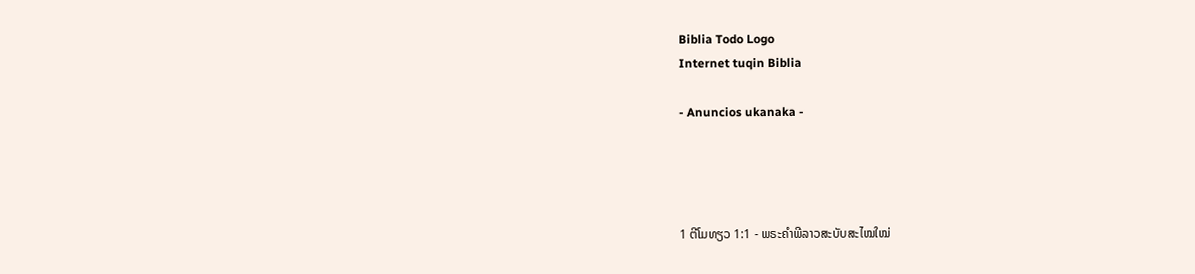Biblia Todo Logo
Internet tuqin Biblia

- Anuncios ukanaka -




1 ຕີໂມທຽວ 1:1 - ພຣະຄຳພີລາວສະບັບສະໄໝໃໝ່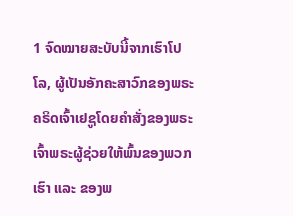1 ຈົດໝາຍສະບັບນີ້ຈາກເຮົາໂປໂລ, ຜູ້ເປັນອັກຄະສາວົກຂອງພຣະຄຣິດເຈົ້າເຢຊູໂດຍຄຳສັ່ງຂອງພຣະເຈົ້າພຣະຜູ້ຊ່ວຍໃຫ້ພົ້ນຂອງພວກເຮົາ ແລະ ຂອງພ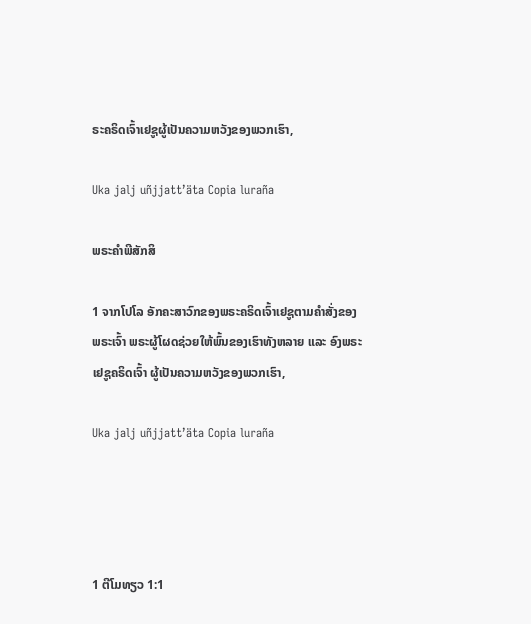ຣະຄຣິດເຈົ້າເຢຊູຜູ້ເປັນຄວາມຫວັງຂອງພວກເຮົາ,

Uka jalj uñjjattʼäta Copia luraña

ພຣະຄຳພີສັກສິ

1 ຈາກໂປໂລ ອັກຄະສາວົກຂອງພຣະຄຣິດເຈົ້າເຢຊູຕາມຄຳສັ່ງຂອງພຣະເຈົ້າ ພຣະຜູ້ໂຜດຊ່ວຍໃຫ້ພົ້ນຂອງເຮົາທັງຫລາຍ ແລະ ອົງພຣະເຢຊູຄຣິດເຈົ້າ ຜູ້ເປັນຄວາມຫວັງຂອງພວກເຮົາ,

Uka jalj uñjjattʼäta Copia luraña




1 ຕີໂມທຽວ 1:1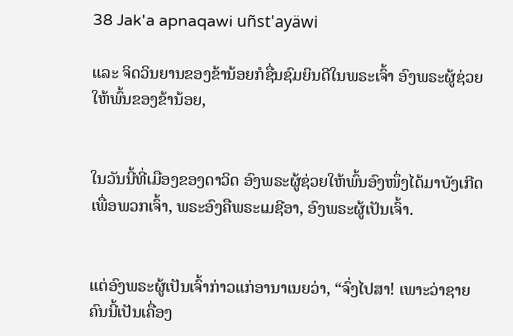38 Jak'a apnaqawi uñst'ayäwi

ແລະ ຈິດວິນຍານຂອງຂ້ານ້ອຍກໍຊື່ນຊົມຍິນດີໃນພຣະເຈົ້າ ອົງພຣະຜູ້ຊ່ວຍໃຫ້ພົ້ນຂອງຂ້ານ້ອຍ,


ໃນວັນນີ້ທີ່ເມືອງຂອງດາວິດ ອົງພຣະຜູ້ຊ່ວຍໃຫ້ພົ້ນອົງໜຶ່ງໄດ້ມາບັງເກີດເພື່ອພວກເຈົ້າ, ພຣະອົງຄືພຣະເມຊີອາ, ອົງພຣະຜູ້ເປັນເຈົ້າ.


ແຕ່ອົງພຣະຜູ້ເປັນເຈົ້າກ່າວແກ່ອານາເນຍວ່າ, “ຈົ່ງໄປສາ! ເພາະວ່າຊາຍຄົນນີ້ເປັນເຄື່ອງ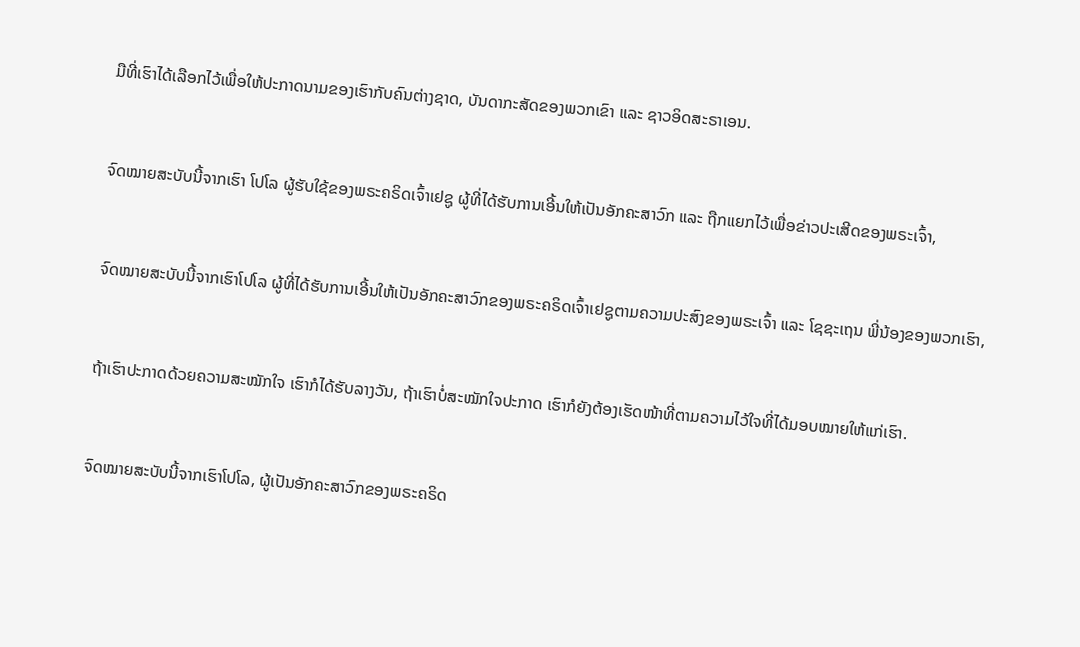ມືທີ່ເຮົາໄດ້ເລືອກໄວ້ເພື່ອໃຫ້ປະກາດນາມຂອງເຮົາກັບຄົນຕ່າງຊາດ, ບັນດາກະສັດຂອງພວກເຂົາ ແລະ ຊາວອິດສະຣາເອນ.


ຈົດໝາຍສະບັບນີ້ຈາກເຮົາ ໂປໂລ ຜູ້ຮັບໃຊ້ຂອງພຣະຄຣິດເຈົ້າເຢຊູ ຜູ້ທີ່ໄດ້ຮັບການເອີ້ນໃຫ້ເປັນອັກຄະສາວົກ ແລະ ຖືກແຍກໄວ້ເພື່ອຂ່າວປະເສີດຂອງພຣະເຈົ້າ,


ຈົດໝາຍສະບັບນີ້ຈາກເຮົາໂປໂລ ຜູ້ທີ່ໄດ້ຮັບການເອີ້ນໃຫ້ເປັນອັກຄະສາວົກຂອງພຣະຄຣິດເຈົ້າເຢຊູຕາມຄວາມປະສົງຂອງພຣະເຈົ້າ ແລະ ໂຊຊະເຖນ ພີ່ນ້ອງຂອງພວກເຮົາ,


ຖ້າເຮົາປະກາດດ້ວຍຄວາມສະໝັກໃຈ ເຮົາກໍໄດ້ຮັບລາງວັນ, ຖ້າເຮົາບໍ່ສະໝັກໃຈປະກາດ ເຮົາກໍຍັງຕ້ອງເຮັດໜ້າທີ່ຕາມຄວາມໄວ້ໃຈທີ່ໄດ້ມອບໝາຍໃຫ້ແກ່ເຮົາ.


ຈົດໝາຍສະບັບນີ້ຈາກເຮົາໂປໂລ, ຜູ້ເປັນອັກຄະສາວົກຂອງພຣະຄຣິດ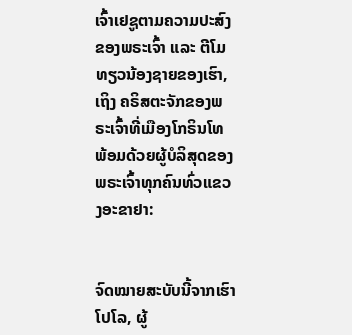ເຈົ້າເຢຊູຕາມຄວາມປະສົງຂອງພຣະເຈົ້າ ແລະ ຕີໂມທຽວນ້ອງຊາຍຂອງເຮົາ, ເຖິງ ຄຣິສຕະຈັກຂອງພຣະເຈົ້າທີ່ເມືອງໂກຣິນໂທ ພ້ອມດ້ວຍຜູ້ບໍລິສຸດຂອງພຣະເຈົ້າທຸກຄົນທົ່ວແຂວງອະຂາຢາ:


ຈົດໝາຍສະບັບນີ້ຈາກເຮົາໂປໂລ, ຜູ້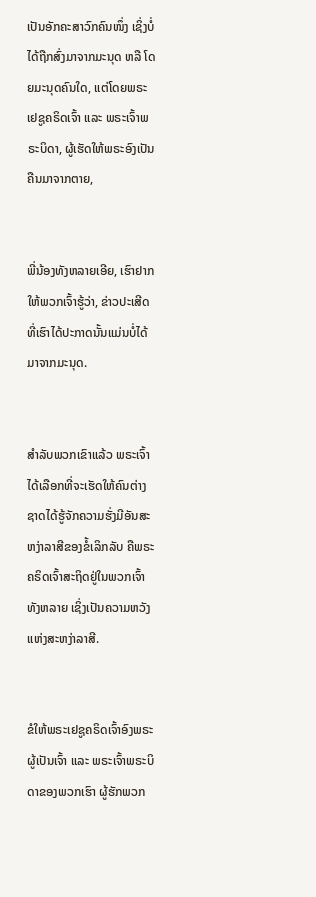ເປັນອັກຄະສາວົກຄົນໜຶ່ງ ເຊິ່ງບໍ່ໄດ້ຖືກສົ່ງມາຈາກມະນຸດ ຫລື ໂດຍມະນຸດຄົນໃດ, ແຕ່ໂດຍພຣະເຢຊູຄຣິດເຈົ້າ ແລະ ພຣະເຈົ້າພຣະບິດາ, ຜູ້ເຮັດໃຫ້ພຣະອົງເປັນຄືນມາຈາກຕາຍ,


ພີ່ນ້ອງທັງຫລາຍເອີຍ, ເຮົາຢາກໃຫ້ພວກເຈົ້າຮູ້ວ່າ, ຂ່າວປະເສີດທີ່ເຮົາໄດ້ປະກາດນັ້ນແມ່ນບໍ່ໄດ້ມາຈາກມະນຸດ.


ສຳລັບພວກເຂົາແລ້ວ ພຣະເຈົ້າໄດ້ເລືອກທີ່ຈະເຮັດໃຫ້ຄົນຕ່າງຊາດໄດ້ຮູ້ຈັກຄວາມຮັ່ງມີອັນສະຫງ່າລາສີຂອງຂໍ້ເລິກລັບ ຄືພຣະຄຣິດເຈົ້າສະຖິດຢູ່ໃນພວກເຈົ້າທັງຫລາຍ ເຊິ່ງເປັນຄວາມຫວັງແຫ່ງສະຫງ່າລາສີ.


ຂໍໃຫ້ພຣະເຢຊູຄຣິດເຈົ້າອົງພຣະຜູ້ເປັນເຈົ້າ ແລະ ພຣະເຈົ້າພຣະບິດາຂອງພວກເຮົາ ຜູ້ຮັກພວກ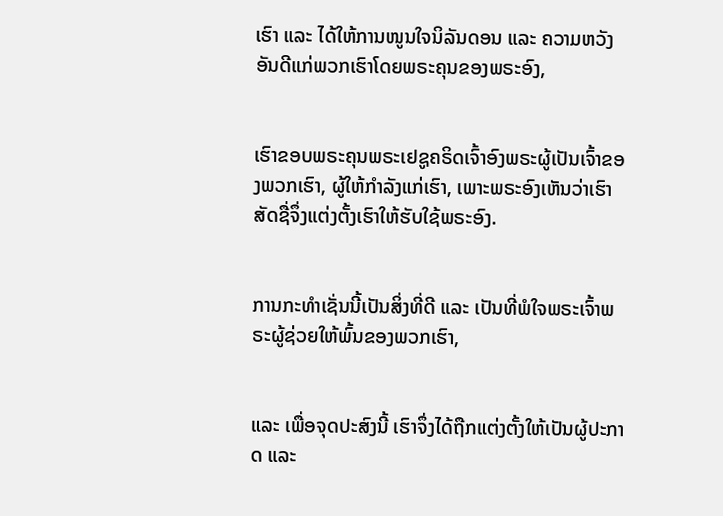ເຮົາ ແລະ ໄດ້ໃຫ້ການໜູນໃຈນິລັນດອນ ແລະ ຄວາມຫວັງອັນດີແກ່ພວກເຮົາໂດຍພຣະຄຸນຂອງພຣະອົງ,


ເຮົາຂອບພຣະຄຸນພຣະເຢຊູຄຣິດເຈົ້າອົງພຣະຜູ້ເປັນເຈົ້າຂອງພວກເຮົາ, ຜູ້ໃຫ້ກຳລັງແກ່ເຮົາ, ເພາະພຣະອົງເຫັນວ່າເຮົາສັດຊື່ຈຶ່ງແຕ່ງຕັ້ງເຮົາໃຫ້ຮັບໃຊ້ພຣະອົງ.


ການກະທຳເຊັ່ນນີ້ເປັນສິ່ງທີ່ດີ ແລະ ເປັນທີ່ພໍໃຈພຣະເຈົ້າພຣະຜູ້ຊ່ວຍໃຫ້ພົ້ນຂອງພວກເຮົາ,


ແລະ ເພື່ອຈຸດປະສົງນີ້ ເຮົາຈຶ່ງໄດ້ຖືກແຕ່ງຕັ້ງໃຫ້ເປັນຜູ້ປະກາດ ແລະ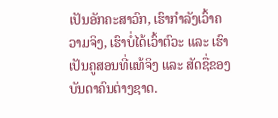ເປັນອັກຄະສາວົກ, ເຮົາກຳລັງເວົ້າຄວາມຈິງ, ເຮົາບໍ່ໄດ້ເວົ້າຕົວະ ແລະ ເຮົາເປັນຄູສອນທີ່ແທ້ຈິງ ແລະ ສັດຊື່ຂອງບັນດາຄົນຕ່າງຊາດ.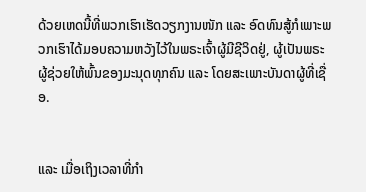ດ້ວຍເຫດນີ້ທີ່ພວກເຮົາເຮັດວຽກງານໜັກ ແລະ ອົດທົນສູ້ກໍເພາະພວກເຮົາໄດ້ມອບຄວາມຫວັງໄວ້ໃນພຣະເຈົ້າຜູ້ມີຊີວິດຢູ່, ຜູ້ເປັນພຣະຜູ້ຊ່ວຍໃຫ້ພົ້ນຂອງມະນຸດທຸກຄົນ ແລະ ໂດຍສະເພາະບັນດາຜູ້ທີ່ເຊື່ອ.


ແລະ ເມື່ອເຖິງເວລາທີ່ກຳ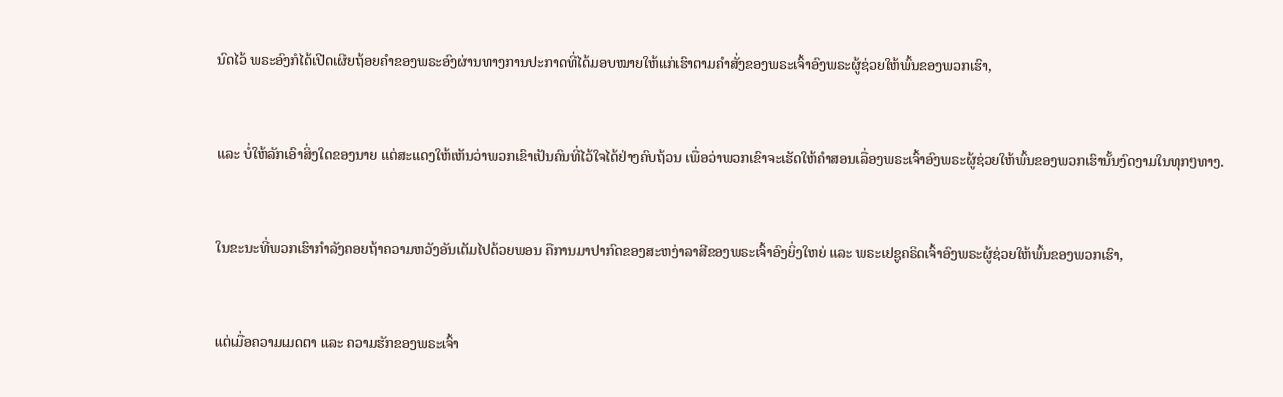ນົດໄວ້ ພຣະອົງກໍໄດ້ເປີດເຜີຍຖ້ອຍຄຳຂອງພຣະອົງຜ່ານທາງການປະກາດທີ່ໄດ້ມອບໝາຍໃຫ້ແກ່ເຮົາຕາມຄຳສັ່ງຂອງພຣະເຈົ້າອົງພຣະຜູ້ຊ່ວຍໃຫ້ພົ້ນຂອງພວກເຮົາ,


ແລະ ບໍ່ໃຫ້ລັກເອົາສິ່ງໃດຂອງນາຍ ແຕ່ສະແດງໃຫ້ເຫັນວ່າພວກເຂົາເປັນຄົນທີ່ໄວ້ໃຈໄດ້ຢ່າງຄົບຖ້ວນ ເພື່ອວ່າພວກເຂົາຈະເຮັດໃຫ້ຄຳສອນເລື່ອງພຣະເຈົ້າອົງພຣະຜູ້ຊ່ວຍໃຫ້ພົ້ນຂອງພວກເຮົານັ້ນງົດງາມໃນທຸກໆທາງ.


ໃນຂະນະທີ່ພວກເຮົາກຳລັງຄອຍຖ້າຄວາມຫວັງອັນເຕັມໄປດ້ວຍພອນ ຄືການມາປາກົດຂອງສະຫງ່າລາສີຂອງພຣະເຈົ້າອົງຍິ່ງໃຫຍ່ ແລະ ພຣະເຢຊູຄຣິດເຈົ້າອົງພຣະຜູ້ຊ່ວຍໃຫ້ພົ້ນຂອງພວກເຮົາ,


ແຕ່ເມື່ອຄວາມເມດຕາ ແລະ ຄວາມຮັກຂອງພຣະເຈົ້າ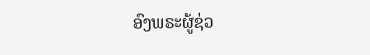ອົງພຣະຜູ້ຊ່ວ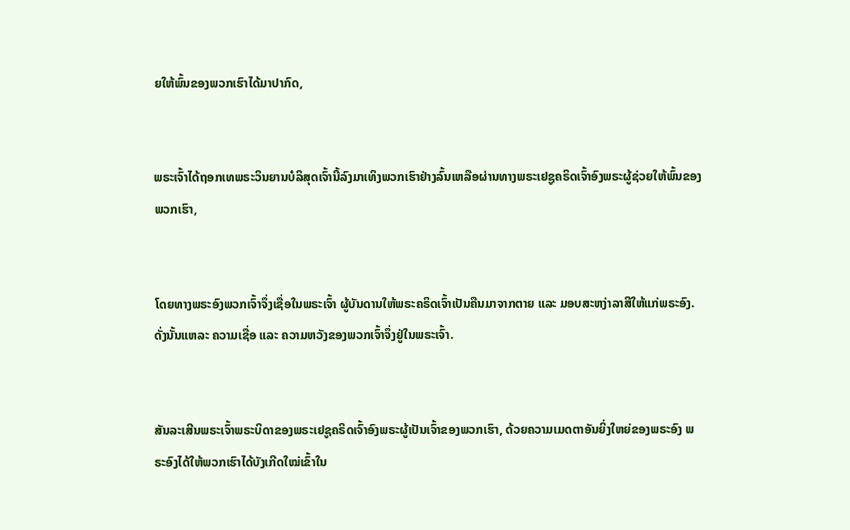ຍໃຫ້ພົ້ນຂອງພວກເຮົາໄດ້ມາປາກົດ,


ພຣະເຈົ້າໄດ້ຖອກເທພຣະວິນຍານບໍລິສຸດເຈົ້ານີ້ລົງມາເທິງພວກເຮົາຢ່າງລົ້ນເຫລືອຜ່ານທາງພຣະເຢຊູຄຣິດເຈົ້າອົງພຣະຜູ້ຊ່ວຍໃຫ້ພົ້ນຂອງພວກເຮົາ,


ໂດຍທາງພຣະອົງພວກເຈົ້າຈຶ່ງເຊື່ອໃນພຣະເຈົ້າ ຜູ້ບັນດານໃຫ້ພຣະຄຣິດເຈົ້າເປັນຄືນມາຈາກຕາຍ ແລະ ມອບສະຫງ່າລາສີໃຫ້ແກ່ພຣະອົງ. ດັ່ງນັ້ນແຫລະ ຄວາມເຊື່ອ ແລະ ຄວາມຫວັງຂອງພວກເຈົ້າຈຶ່ງຢູ່ໃນພຣະເຈົ້າ.


ສັນລະເສີນພຣະເຈົ້າພຣະບິດາຂອງພຣະເຢຊູຄຣິດເຈົ້າອົງພຣະຜູ້ເປັນເຈົ້າຂອງພວກເຮົາ, ດ້ວຍຄວາມເມດຕາອັນຍິ່ງໃຫຍ່ຂອງພຣະອົງ ພຣະອົງໄດ້ໃຫ້ພວກເຮົາໄດ້ບັງເກີດໃໝ່ເຂົ້າໃນ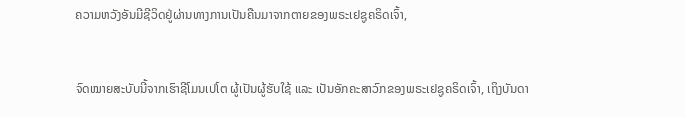ຄວາມຫວັງອັນມີຊີວິດຢູ່ຜ່ານທາງການເປັນຄືນມາຈາກຕາຍຂອງພຣະເຢຊູຄຣິດເຈົ້າ,


ຈົດໝາຍສະບັບນີ້ຈາກເຮົາຊີໂມນເປໂຕ ຜູ້ເປັນຜູ້ຮັບໃຊ້ ແລະ ເປັນອັກຄະສາວົກຂອງພຣະເຢຊູຄຣິດເຈົ້າ, ເຖິງບັນດາ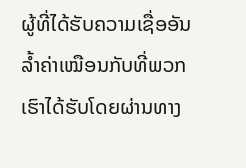ຜູ້ທີ່ໄດ້ຮັບຄວາມເຊື່ອອັນລ້ຳຄ່າເໝືອນກັບທີ່ພວກເຮົາໄດ້ຮັບໂດຍຜ່ານທາງ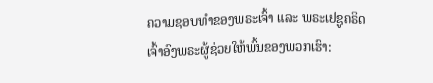ຄວາມຊອບທຳຂອງພຣະເຈົ້າ ແລະ ພຣະເຢຊູຄຣິດເຈົ້າອົງພຣະຜູ້ຊ່ວຍໃຫ້ພົ້ນຂອງພວກເຮົາ: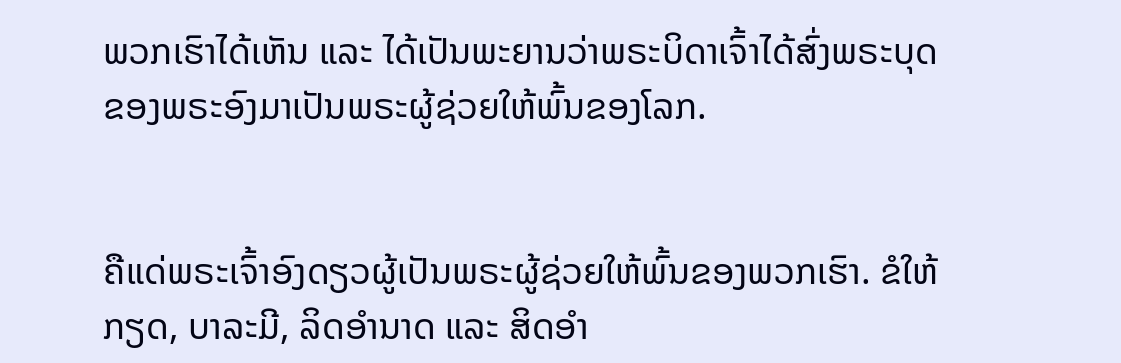ພວກເຮົາໄດ້ເຫັນ ແລະ ໄດ້ເປັນພະຍານວ່າພຣະບິດາເຈົ້າໄດ້ສົ່ງພຣະບຸດຂອງພຣະອົງມາເປັນພຣະຜູ້ຊ່ວຍໃຫ້ພົ້ນຂອງໂລກ.


ຄືແດ່ພຣະເຈົ້າອົງດຽວຜູ້ເປັນພຣະຜູ້ຊ່ວຍໃຫ້ພົ້ນຂອງພວກເຮົາ. ຂໍໃຫ້ກຽດ, ບາລະມີ, ລິດອຳນາດ ແລະ ສິດອຳ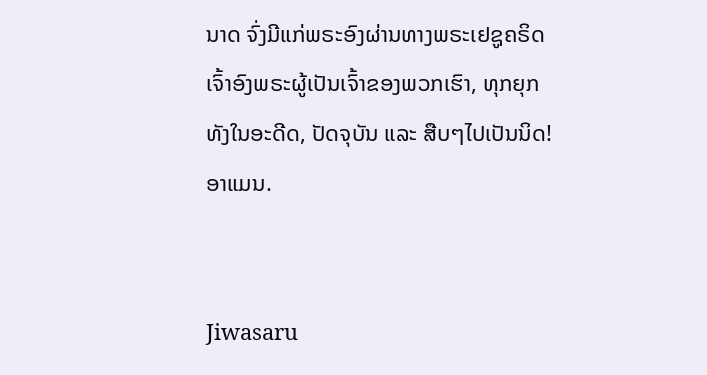ນາດ ຈົ່ງມີແກ່ພຣະອົງຜ່ານທາງພຣະເຢຊູຄຣິດເຈົ້າອົງພຣະຜູ້ເປັນເຈົ້າຂອງພວກເຮົາ, ທຸກຍຸກທັງໃນອະດີດ, ປັດຈຸບັນ ແລະ ສືບໆໄປເປັນນິດ! ອາແມນ.


Jiwasaru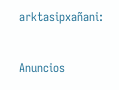arktasipxañani:

Anuncios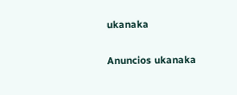ukanaka


Anuncios ukanaka